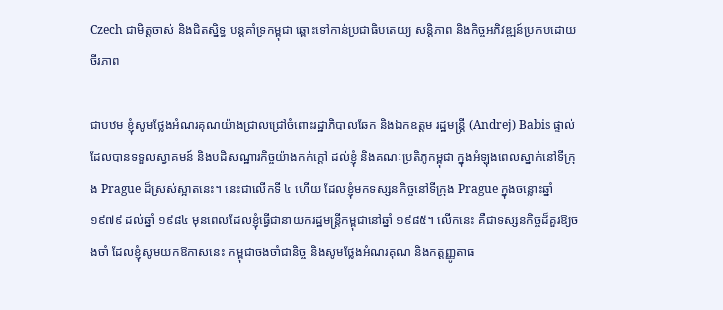Czech ជាមិត្តចាស់ និងជិតស្និទ្ធ បន្តគាំទ្រកម្ពុជា ឆ្ពោះទៅកាន់ប្រជាធិបតេយ្យ សន្តិភាព និងកិច្ចអភិវឌ្ឍន៍ប្រកបដោយចីរភាព

ជាបឋម ខ្ញុំសូមថ្លែងអំណរគុណយ៉ាងជ្រាលជ្រៅចំពោះរដ្ឋាភិបាលឆែក និងឯកឧត្ដម រដ្ឋមន្រ្តី (Andrej) Babis ផ្ទាល់ ដែលបានទទួលស្វាគមន៍ និងបដិសណ្ឋារកិច្ចយ៉ាងកក់ក្ដៅ ដល់ខ្ញុំ និងគណៈប្រតិភូកម្ពុជា ក្នុងអំឡុងពេលស្នាក់នៅទីក្រុង Prague ដ៏ស្រស់ស្អាតនេះ។ នេះជាលើកទី ៤ ហើយ ដែលខ្ញុំមកទស្សនកិច្ចនៅទីក្រុង Prague ក្នុងចន្លោះឆ្នាំ ១៩៧៩ ដល់ឆ្នាំ ១៩៨៤ មុនពេលដែលខ្ញុំធ្វើជានាយករដ្ឋមន្រ្តីកម្ពុជានៅឆ្នាំ ១៩៨៥។ លើកនេះ គឺជាទស្សនកិច្ចដ៏គួរឱ្យចងចាំ ដែលខ្ញុំសូមយកឱកាសនេះ កម្ពុជាចងចាំជានិច្ច និងសូមថ្លែងអំណរគុណ និងកត្តញ្ញូតាធ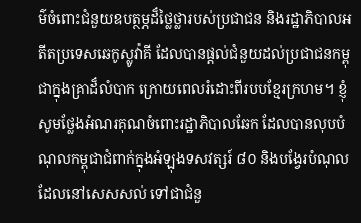ម៌ចំពោះជំនួយឧបត្ថម្ភដ៏ថ្លៃថ្លារបស់ប្រជាជន និងរដ្ឋាភិបាលអតីតប្រទេសឆេកូស្លូវ៉ាគី ដែលបានផ្ដល់ជំនួយដល់ប្រជាជនកម្ពុជាក្នុងគ្រាដ៏លំបាក ក្រោយពេលរំដោះពីរបបខ្មែរក្រហម។ ខ្ញុំសូមថ្លែងអំណរគុណចំពោះរដ្ឋាភិបាលឆែក ដែលបានលុបបំណុលកម្ពុជាជំពាក់ក្នុងអំឡុងទសវត្សរ៍ ៨០ និងបង្វែរបំណុលដែលនៅសេសសល់ ទៅជាជំនួ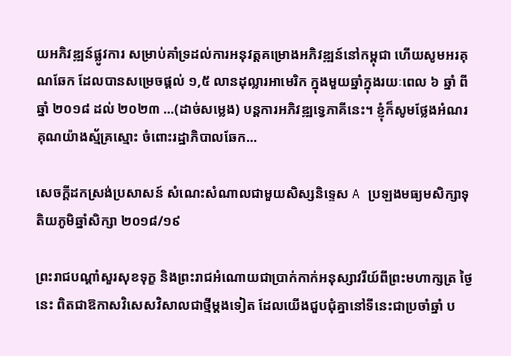យអភិវឌ្ឍន៍ផ្លូវការ សម្រាប់គាំទ្រដល់ការអនុវត្តគម្រោងអភិវឌ្ឍន៍នៅកម្ពុជា ហើយសូមអរគុណឆែក ដែលបានសម្រេចផ្ដល់ ១,៥ លានដុល្លារអាមេរិក ក្នុងមួយឆ្នាំក្នុងរយៈពេល ៦ ឆ្នាំ ពីឆ្នាំ ២០១៨ ដល់ ២០២៣ …(ដាច់សម្លេង) បន្តការអភិវឌ្ឍទ្វេភាគីនេះ។ ខ្ញុំក៏សូមថ្លែងអំណរគុណយ៉ាងស្ម័គ្រស្មោះ ចំពោះរដ្ឋាភិបាលឆែក…

សេចក្តីដកស្រង់ប្រសាសន៍ សំណេះសំណាលជាមួយសិស្សនិទ្ទេស A ប្រឡងមធ្យមសិក្សាទុតិយភូមិឆ្នាំសិក្សា ២០១៨/១៩

ព្រះរាជបណ្ដាំសួរសុខទុក្ខ និងព្រះរាជអំណោយជាប្រាក់កាក់អនុស្សាវរីយ៍ពីព្រះមហាក្សត្រ ថ្ងៃនេះ ពិតជាឱកាសវិសេសវិសាលជាថ្មីម្ដងទៀត ដែលយើងជួបជុំគ្នានៅទីនេះជាប្រចាំឆ្នាំ ប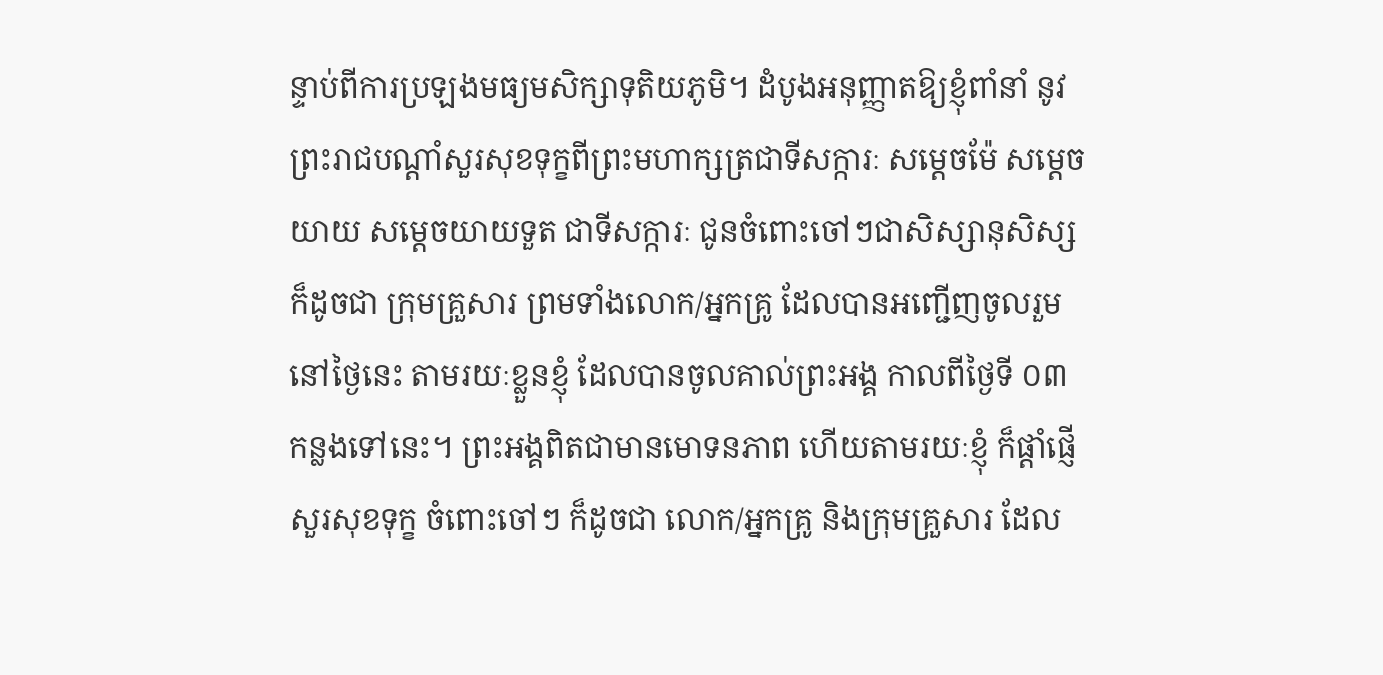ន្ទាប់ពីការប្រឡងមធ្យមសិក្សាទុតិយភូមិ។ ដំបូងអនុញ្ញាតឱ្យខ្ញុំពាំនាំ នូវព្រះរាជបណ្ដាំសួរសុខទុក្ខពីព្រះមហាក្សត្រជាទីសក្ការៈ សម្ដេចម៉ែ សម្ដេចយាយ សម្ដេចយាយទួត ជាទីសក្ការៈ ជូនចំពោះចៅៗជាសិស្សានុសិស្ស ក៏ដូចជា ក្រុមគ្រួសារ ព្រមទាំងលោក/អ្នកគ្រូ ដែលបានអញ្ជើញចូលរួមនៅថ្ងៃនេះ តាមរយៈខ្លួនខ្ញុំ ដែលបានចូលគាល់ព្រះអង្គ កាលពីថ្ងៃទី ០៣ កន្លងទៅនេះ។ ព្រះអង្គពិតជាមានមោទនភាព ហើយតាមរយៈខ្ញុំ ក៏ផ្ដាំផ្ញើសួរសុខទុក្ខ ចំពោះចៅៗ ក៏ដូចជា លោក/អ្នកគ្រូ និងក្រុមគ្រួសារ ដែល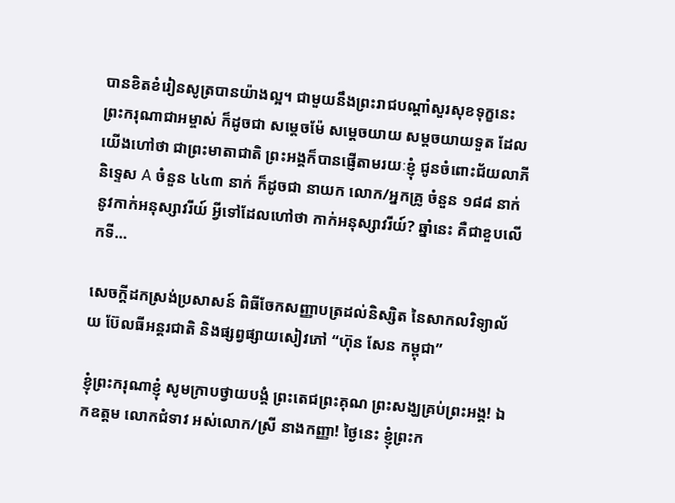បានខិតខំរៀនសូត្របានយ៉ាងល្អ។ ជាមួយនឹងព្រះរាជបណ្ដាំសួរសុខទុក្ខនេះ ព្រះករុណាជាអម្ចាស់ ក៏ដូចជា សម្ដេចម៉ែ សម្ដេចយាយ សម្ដចយាយទួត ដែលយើងហៅថា ជាព្រះមាតាជាតិ ព្រះអង្គក៏បានផ្ញើតាមរយៈខ្ញុំ ជូនចំពោះជ័យលាភីនិទ្ទេស A ចំនួន ៤៤៣ នាក់ ក៏ដូចជា នាយក លោក/អ្នកគ្រូ ចំនួន ១៨៨ នាក់ នូវកាក់អនុស្សាវរីយ៍ អ្វីទៅដែលហៅថា កាក់អនុស្សាវរីយ៍? ឆ្នាំនេះ គឺជាខួបលើកទី…

សេចក្តីដកស្រង់ប្រសាសន៍ ពិធីចែកសញ្ញាបត្រដល់និស្សិត នៃសាកលវិទ្យាល័យ ប៊ែលធីអន្តរជាតិ និងផ្សព្វផ្សាយសៀវភៅ “ហ៊ុន សែន កម្ពុជា”

ខ្ញុំព្រះករុណាខ្ញុំ សូមក្រាបថ្វាយបង្គំ ព្រះតេជព្រះគុណ ព្រះសង្ឃគ្រប់ព្រះអង្គ! ឯកឧត្តម លោកជំទាវ អស់លោក/ស្រី នាងកញ្ញា! ថ្ងៃនេះ ខ្ញុំព្រះក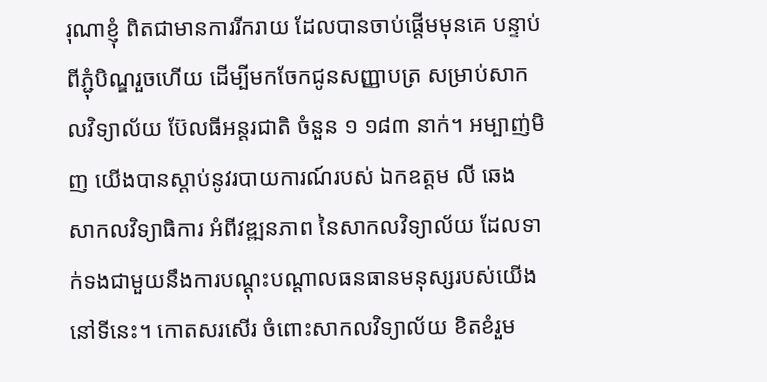រុណាខ្ញុំ ពិតជាមានការរីករាយ ដែលបានចាប់ផ្ដើមមុនគេ បន្ទាប់ពីភ្ជុំបិណ្ឌរួចហើយ ដើម្បីមកចែកជូនសញ្ញាបត្រ សម្រាប់សាកលវិទ្យាល័យ ប៊ែលធីអន្តរជាតិ ចំនួន ១ ១៨៣ នាក់។ អម្បាញ់មិញ យើងបានស្ដាប់នូវរបាយការណ៍របស់ ឯកឧត្តម លី ឆេង សាកលវិទ្យាធិការ អំពីវឌ្ឍនភាព នៃសាកលវិទ្យាល័យ ដែលទាក់ទងជាមួយនឹងការបណ្ដុះបណ្ដាលធនធានមនុស្សរបស់យើងនៅទីនេះ។ កោតសរសើរ ចំពោះសាកលវិទ្យាល័យ ខិតខំរួម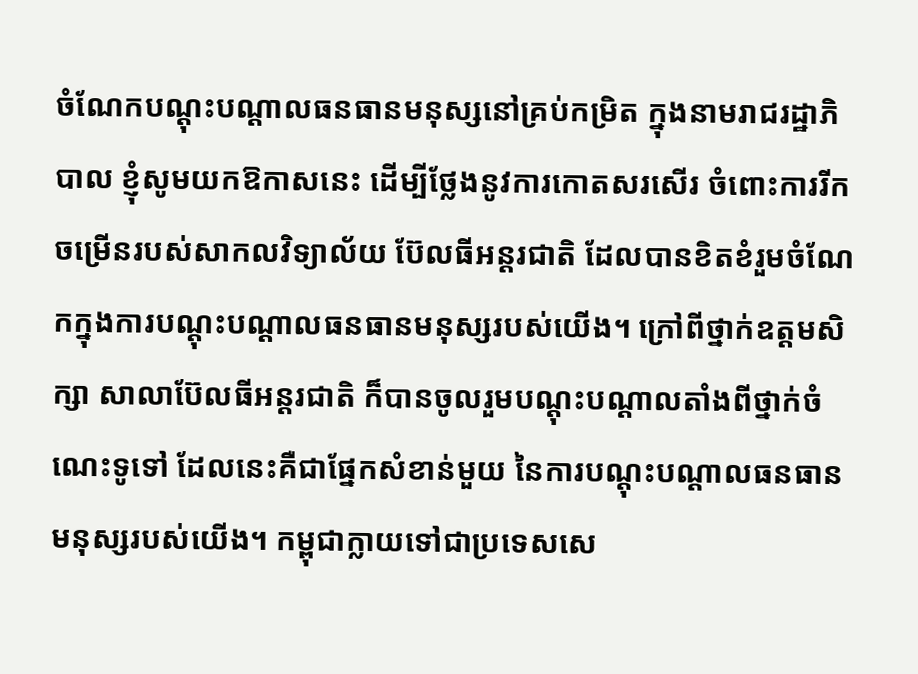ចំណែកបណ្តុះបណ្តាលធនធានមនុស្សនៅគ្រប់កម្រិត ក្នុងនាមរាជរដ្ឋាភិបាល ខ្ញុំសូមយកឱកាសនេះ ដើម្បីថ្លែងនូវការកោតសរសើរ ចំពោះការរីកចម្រើនរបស់សាកលវិទ្យាល័យ ប៊ែលធីអន្តរជាតិ ដែលបានខិតខំរួមចំណែកក្នុងការបណ្ដុះបណ្ដាលធនធានមនុស្សរបស់យើង។ ក្រៅពីថ្នាក់ឧត្តមសិក្សា សាលាប៊ែលធីអន្តរជាតិ ក៏បានចូលរួមបណ្ដុះបណ្ដាលតាំងពីថ្នាក់ចំណេះទូទៅ ដែលនេះគឺជាផ្នែកសំខាន់មួយ នៃការបណ្ដុះបណ្ដាលធនធានមនុស្សរបស់យើង។ កម្ពុជាក្លាយទៅជាប្រទេសសេ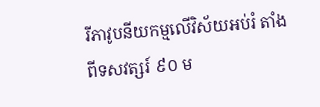រីភាវូបនីយកម្មលើវិស័យអប់រំ តាំងពីទសវត្សរ៍ ៩០ ម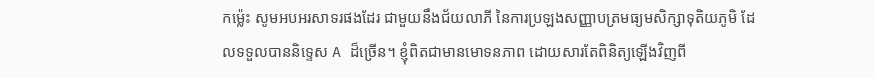កម្ល៉េះ សូមអបអរសាទរផងដែរ ជាមួយនឹងជ័យលាភី នៃការប្រឡងសញ្ញាបត្រមធ្យមសិក្សាទុតិយភូមិ ដែលទទួលបាននិទ្ទេស A ដ៏ច្រើន។ ខ្ញុំពិតជាមានមោទនភាព ដោយសារតែពិនិត្យឡើងវិញពី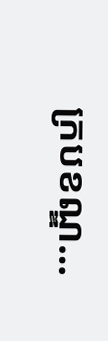ក្របខណ្ឌ…